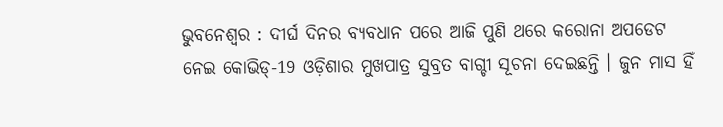ଭୁବନେଶ୍ବର : ଦୀର୍ଘ ଦିନର ବ୍ୟବଧାନ ପରେ ଆଜି ପୁଣି ଥରେ କରୋନା ଅପଡେଟ ନେଇ କୋଭିଡ୍-19 ଓଡ଼ିଶାର ମୁଖପାତ୍ର ସୁବ୍ରତ ବାଗ୍ଚୀ ସୂଚନା ଦେଇଛନ୍ତି । ଜୁନ ମାସ ହିଁ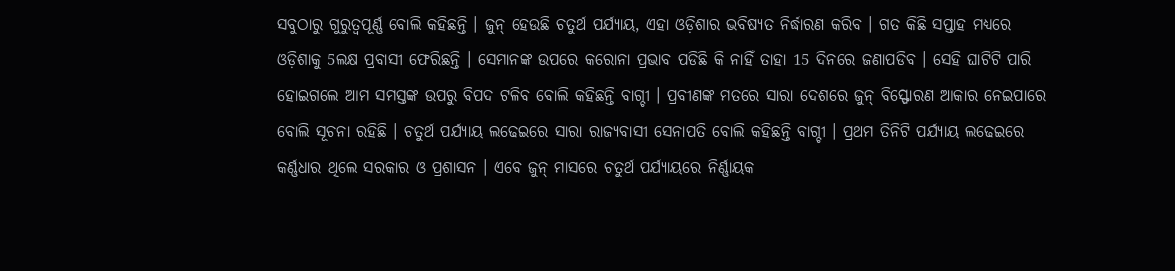ସବୁଠାରୁ ଗୁରୁତ୍ବପୂର୍ଣ୍ଣ ବୋଲି କହିଛନ୍ତି । ଜୁନ୍ ହେଉଛି ଚତୁର୍ଥ ପର୍ଯ୍ୟାୟ, ଏହା ଓଡ଼ିଶାର ଭବିଷ୍ୟତ ନିର୍ଦ୍ଧାରଣ କରିବ । ଗତ କିଛି ସପ୍ତାହ ମଧ୍ୟରେ ଓଡ଼ିଶାକୁ 5ଲକ୍ଷ ପ୍ରବାସୀ ଫେରିଛନ୍ତି । ସେମାନଙ୍କ ଉପରେ କରୋନା ପ୍ରଭାବ ପଡିଛି କି ନାହିଁ ତାହା 15 ଦିନରେ ଜଣାପଡିବ । ସେହି ଘାଟିଟି ପାରି ହୋଇଗଲେ ଆମ ସମସ୍ତଙ୍କ ଉପରୁ ବିପଦ ଟଳିବ ବୋଲି କହିଛନ୍ତି ବାଗ୍ଚୀ । ପ୍ରବୀଣଙ୍କ ମତରେ ସାରା ଦେଶରେ ଜୁନ୍ ବିସ୍ଫୋରଣ ଆକାର ନେଇପାରେ ବୋଲି ସୂଚନା ରହିଛି । ଚତୁର୍ଥ ପର୍ଯ୍ୟାୟ ଲଢେଇରେ ସାରା ରାଜ୍ୟବାସୀ ସେନାପତି ବୋଲି କହିଛନ୍ତି ବାଗ୍ଚୀ । ପ୍ରଥମ ତିନିଟି ପର୍ଯ୍ୟାୟ ଲଢେଇରେ କର୍ଣ୍ଣଧାର ଥିଲେ ସରକାର ଓ ପ୍ରଶାସନ । ଏବେ ଜୁନ୍ ମାସରେ ଚତୁର୍ଥ ପର୍ଯ୍ୟାୟରେ ନିର୍ଣ୍ଣାୟକ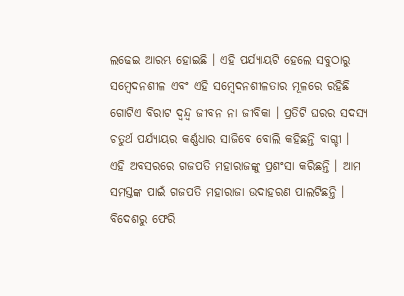ଲଢେଇ ଆରମ୍ଭ ହୋଇଛି । ଏହି ପର୍ଯ୍ୟାୟଟି ହେଲେ ସବୁଠାରୁ ସମ୍ବେଦନଶୀଳ ଏବଂ ଏହି ସମ୍ବେଦନଶୀଳତାର ମୂଳରେ ରହିଛି ଗୋଟିଏ ବିରାଟ ଦ୍ବନ୍ଦ୍ବ ଜୀବନ ନା ଜୀବିକା । ପ୍ରତିଟି ଘରର ସଦସ୍ୟ ଚତୁର୍ଥ ପର୍ଯ୍ୟାୟର କର୍ଣ୍ଣଧାର ସାଜିବେ ବୋଲି କହିଛନ୍ତି ବାଗ୍ଚୀ ।
ଏହି ଅବସରରେ ଗଜପତି ମହାରାଜଙ୍କୁ ପ୍ରଶଂସା କରିଛନ୍ତି । ଆମ ସମସ୍ତଙ୍କ ପାଇଁ ଗଜପତି ମହାରାଜା ଉଦାହରଣ ପାଲଟିଛନ୍ତି । ବିଦେଶରୁ ଫେରି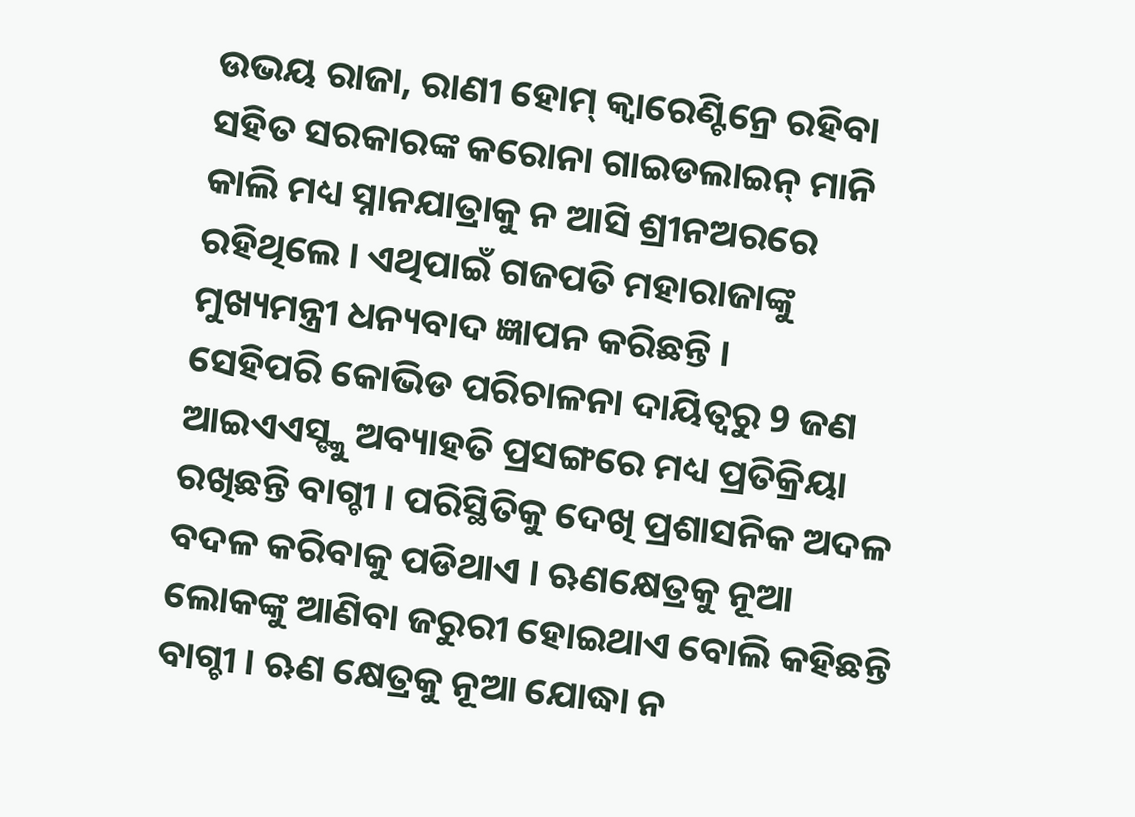ଉଭୟ ରାଜା, ରାଣୀ ହୋମ୍ କ୍ବାରେଣ୍ଟିନ୍ରେ ରହିବା ସହିତ ସରକାରଙ୍କ କରୋନା ଗାଇଡଲାଇନ୍ ମାନି କାଲି ମଧ୍ୟ ସ୍ନାନଯାତ୍ରାକୁ ନ ଆସି ଶ୍ରୀନଅରରେ ରହିଥିଲେ । ଏଥିପାଇଁ ଗଜପତି ମହାରାଜାଙ୍କୁ ମୁଖ୍ୟମନ୍ତ୍ରୀ ଧନ୍ୟବାଦ ଜ୍ଞାପନ କରିଛନ୍ତି ।
ସେହିପରି କୋଭିଡ ପରିଚାଳନା ଦାୟିତ୍ବରୁ 9 ଜଣ ଆଇଏଏସ୍ଙ୍କୁ ଅବ୍ୟାହତି ପ୍ରସଙ୍ଗରେ ମଧ୍ୟ ପ୍ରତିକ୍ରିୟା ରଖିଛନ୍ତି ବାଗ୍ଚୀ । ପରିସ୍ଥିତିକୁ ଦେଖି ପ୍ରଶାସନିକ ଅଦଳ ବଦଳ କରିବାକୁ ପଡିଥାଏ । ଋଣକ୍ଷେତ୍ରକୁ ନୂଆ ଲୋକଙ୍କୁ ଆଣିବା ଜରୁରୀ ହୋଇଥାଏ ବୋଲି କହିଛନ୍ତି ବାଗ୍ଚୀ । ଋଣ କ୍ଷେତ୍ରକୁ ନୂଆ ଯୋଦ୍ଧା ନ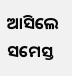ଆସିଲେ ସମେସ୍ତ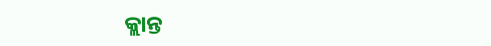କ୍ଲାନ୍ତ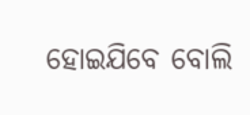ହୋଇଯିବେ ବୋଲି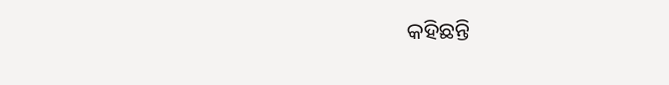କହିଛନ୍ତି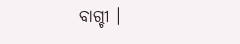ବାଗ୍ଚୀ ।